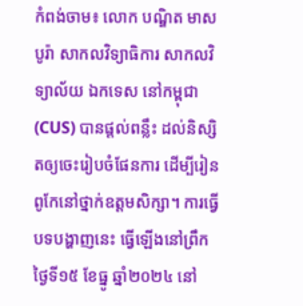កំពង់ចាម៖ លោក បណ្ឌិត មាស បូរ៉ា សាកលវិទ្យាធិការ សាកលវិទ្យាល័យ ឯកទេស នៅកម្ពុជា (CUS) បានផ្ដល់ពន្លឹះ ដល់និស្សិតឲ្យចេះរៀបចំផែនការ ដើម្បីរៀនពូកែនៅថ្នាក់ឧត្តមសិក្សា។ ការធ្វើបទបង្ហាញនេះ ធ្វើឡើងនៅព្រឹកថ្ងៃទី១៥ ខែធ្នូ ឆ្នាំ២០២៤ នៅ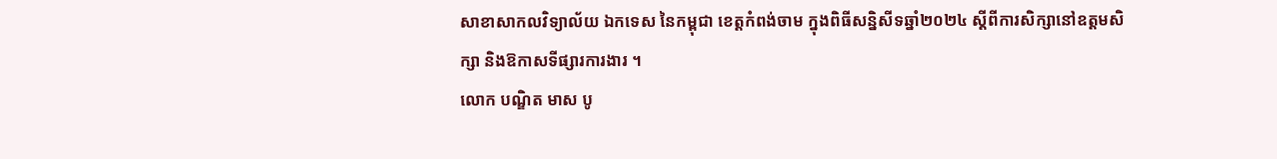សាខាសាកលវិទ្យាល័យ ឯកទេស នៃកម្ពុជា ខេត្តកំពង់ចាម ក្នុងពិធីសន្និសីទឆ្នាំ២០២៤ ស្តីពីការសិក្សានៅឧត្ដមសិក្សា និងឱកាសទីផ្សារការងារ ។
លោក បណ្ឌិត មាស បូ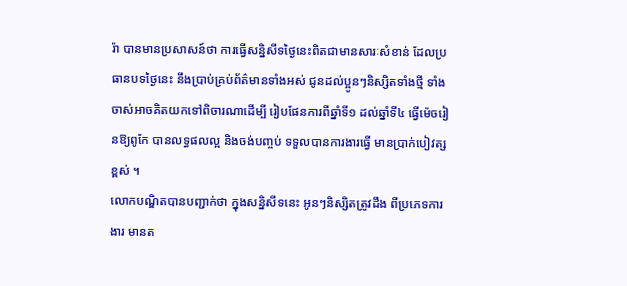រ៉ា បានមានប្រសាសន៍ថា ការធ្វើសន្និសីទថ្ងៃនេះពិតជាមានសារៈសំខាន់ ដែលប្រធានបទថ្ងៃនេះ នឹងប្រាប់គ្រប់ព័ត៌មានទាំងអស់ ជូនដល់ប្អូនៗនិស្សិតទាំងថ្មី ទាំងចាស់អាចគិតយកទៅពិចារណាដើម្បី រៀបផែនការពីឆ្នាំទី១ ដល់ឆ្នាំទី៤ ធ្វើម៉េចរៀនឱ្យពូកែ បានលទ្ធផលល្អ និងចង់បញ្ចប់ ទទួលបានការងារធ្វើ មានប្រាក់បៀវត្សខ្ពស់ ។
លោកបណ្ឌិតបានបញ្ជាក់ថា ក្នុងសន្និសីទនេះ អូនៗនិស្សិតត្រូវដឹង ពីប្រភេទការងារ មានត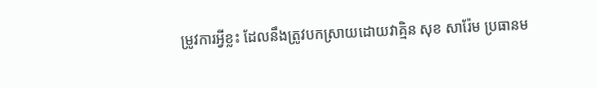ម្រូវការអ្វីខ្លះ ដែលនឹងត្រូវបកស្រាយដោយវាគ្មិន សុខ សារ៉ែម ប្រធានម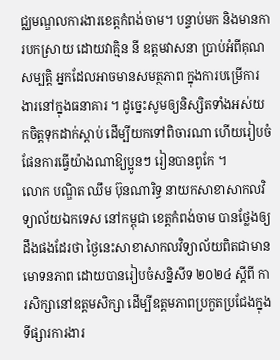ជ្ឈមណ្ឌលការងារខេត្តកំពង់ចាម។ បន្ទាប់មក និងមានការបកស្រាយ ដោយវាគ្មិន នី ឧត្តមវាសនា ប្រាប់អំពីគុណសម្បត្តិ អ្នកដែលអាចមានសមត្ថភាព ក្នុងការបម្រើការងារនៅក្នុងធនាគារ ។ ដូច្នេះសូមឲ្យនិស្សិតទាំងអស់យកចិត្តទុកដាក់ស្ដាប់ ដើម្បីយកទៅពិចារណា ហើយរៀបចំផែនការធ្វើយ៉ាងណាឱ្យប្អូនៗ រៀនបានពូកែ ។
លោក បណ្ឌិត ឈឹម ប៊ុនណារិទ្ធ នាយកសាខាសាកលវិទ្យាល័យឯកទេស នៅកម្ពុជា ខេត្តកំពង់ចាម បានថ្លែងឲ្យដឹងផងដែរថា ថ្ងៃនេះសាខាសាកលវិទ្យាល័យពិតជាមានមោទនភាព ដោយបានរៀបចំសន្និសីទ ២០២៤ ស្ដីពី ការសិក្សានៅឧត្តមសិក្សា ដើម្បីឧត្តមភាពប្រកួតប្រជែងក្នុងទីផ្សារការងារ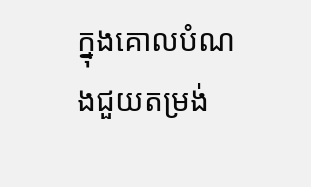ក្នុងគោលបំណងជួយតម្រង់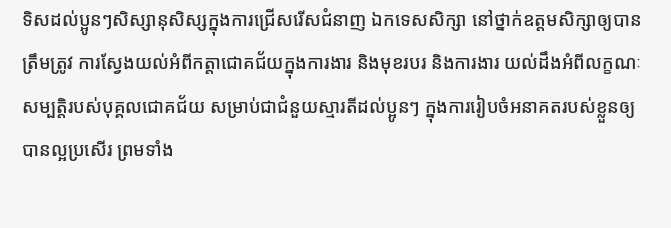ទិសដល់ប្អូនៗសិស្សានុសិស្សក្នុងការជ្រើសរើសជំនាញ ឯកទេសសិក្សា នៅថ្នាក់ឧត្តមសិក្សាឲ្យបានត្រឹមត្រូវ ការស្វែងយល់អំពីកត្តាជោគជ័យក្នុងការងារ និងមុខរបរ និងការងារ យល់ដឹងអំពីលក្ខណៈសម្បត្តិរបស់បុគ្គលជោគជ័យ សម្រាប់ជាជំនួយស្មារតីដល់ប្អូនៗ ក្នុងការរៀបចំអនាគតរបស់ខ្លួនឲ្យបានល្អប្រសើរ ព្រមទាំង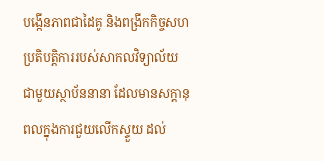បង្កើនភាពជាដៃគូ និងពង្រីកកិច្ចសហប្រតិបត្តិការរបស់សាកលវិទ្យាល័យ ជាមួយស្ថាប័ននានា ដែលមានសក្តានុពលក្នុងការជួយលើកស្ទួយ ដល់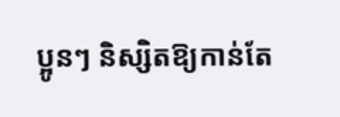ប្អូនៗ និស្សិតឱ្យកាន់តែ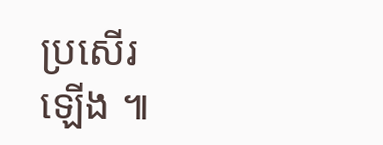ប្រសើរ
ឡើង ៕